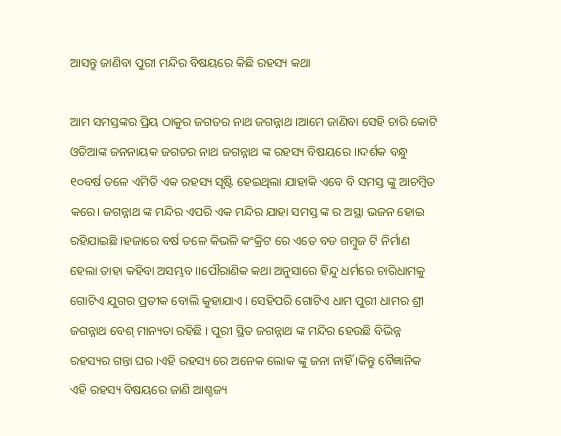ଆସନ୍ତୁ ଜାଣିବା ପୁରୀ ମନ୍ଦିର ବିଷୟରେ କିଛି ରହସ୍ୟ କଥା

ଆମ ସମସ୍ତଙ୍କର ପ୍ରିୟ ଠାକୁର ଜଗତର ନାଥ ଜଗନ୍ନାଥ ।ଆମେ ଜାଣିବା ସେହି ଚାରି କୋଟି ଓଡିଆଙ୍କ ଜନନାୟକ ଜଗତର ନାଥ ଜଗନ୍ନାଥ ଙ୍କ ରହସ୍ୟ ବିଷୟରେ ।।ଦର୍ଶକ ବନ୍ଧୁ ୧୦ବର୍ଷ ତଳେ ଏମିତି ଏକ ରହସ୍ୟ ସୃଷ୍ଟି ହେଇଥିଲା ଯାହାକି ଏବେ ବି ସମସ୍ତ ଙ୍କୁ ଆଚମ୍ବିତ କରେ। ଜଗନ୍ନାଥ ଙ୍କ ମନ୍ଦିର ଏପରି ଏକ ମନ୍ଦିର ଯାହା ସମସ୍ତ ଙ୍କ ର ଅସ୍ଥା ଭଜନ ହୋଇ ରହିଯାଇଛି ।ହଜାରେ ବର୍ଷ ତଳେ କିଭଳି କଂକ୍ରିଟ ରେ ଏତେ ବଡ ଗମ୍ବୁଜ ଟି ନିର୍ମାଣ ହେଲା ତାହା କହିବା ଅସମ୍ଭବ ।।ପୌରାଣିକ କଥା ଅନୁସାରେ ହିନ୍ଦୁ ଧର୍ମରେ ଚାରିଧାମକୁ ଗୋଟିଏ ଯୁଗର ପ୍ରତୀକ ବୋଲି କୁହାଯାଏ । ସେହିପରି ଗୋଟିଏ ଧାମ ପୁରୀ ଧାମର ଶ୍ରୀ ଜଗନ୍ନାଥ ବେଶ୍ ମାନ୍ୟତା ରହିଛି । ପୁରୀ ସ୍ଥିତ ଜଗନ୍ନାଥ ଙ୍କ ମନ୍ଦିର ହେଉଛି ବିଭିନ୍ନ ରହସ୍ୟର ଗନ୍ତା ଘର ।ଏହି ରହସ୍ୟ ରେ ଅନେକ ଲୋକ ଙ୍କୁ ଜନା ନାହିଁ ।କିନ୍ତୁ ବୈଜ୍ଞାନିକ ଏହି ରହସ୍ୟ ବିଷୟରେ ଜାଣି ଆଶ୍ଚଜ୍ୟ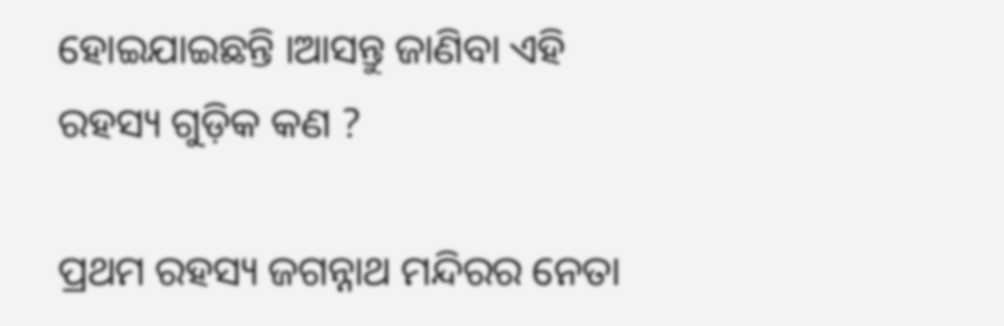ହୋଇଯାଇଛନ୍ତି ।ଆସନ୍ତୁ ଜାଣିବା ଏହି ରହସ୍ୟ ଗୁଡ଼ିକ କଣ ?

ପ୍ରଥମ ରହସ୍ୟ ଜଗନ୍ନାଥ ମନ୍ଦିରର ନେତା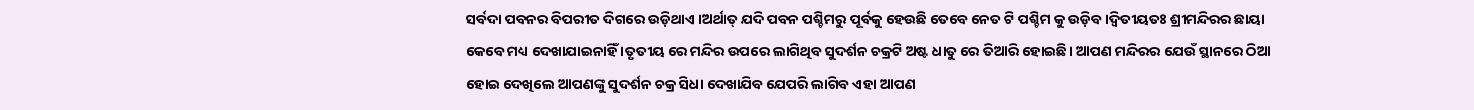ସର୍ବଦା ପବନର ବିପରୀତ ଦିଗରେ ଉଡ଼ିଥାଏ ।ଅର୍ଥାତ୍ ଯଦି ପବନ ପଶ୍ଚିମରୁ ପୂର୍ବକୁ ହେଉଛି ତେବେ ନେତ ଟି ପଶ୍ଚିମ କୁ ଉଡ଼ିବ ।ଦ୍ୱିତୀୟତଃ ଶ୍ରୀମନ୍ଦିରର ଛାୟା କେବେ ମଧ୍ୟ ଦେଖାଯାଇନାହିଁ ।ତୃତୀୟ ରେ ମନ୍ଦିର ଉପରେ ଲାଗିଥିବ ସୁଦର୍ଶନ ଚକ୍ରଟି ଅଷ୍ଟ ଧାତୁ ରେ ତିଆରି ହୋଇଛି। ଆପଣ ମନ୍ଦିରର ଯେଉଁ ସ୍ଥାନରେ ଠିଆ ହୋଇ ଦେଖିଲେ ଆପଣଙ୍କୁ ସୁଦର୍ଶନ ଚକ୍ର ସିଧା ଦେଖାଯିବ ଯେପରି ଲାଗିବ ଏହା ଆପଣ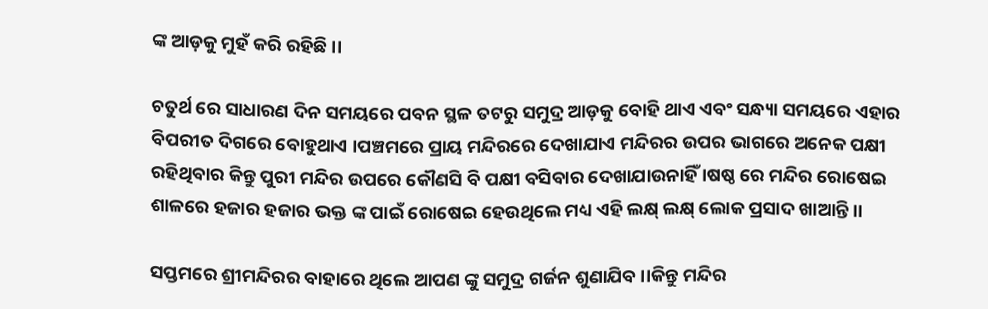ଙ୍କ ଆଡ଼କୁ ମୁହଁ କରି ରହିଛି ।।

ଚତୁର୍ଥ ରେ ସାଧାରଣ ଦିନ ସମୟରେ ପବନ ସ୍ଥଳ ତଟରୁ ସମୁଦ୍ର ଆଡ଼କୁ ବୋହି ଥାଏ ଏବଂ ସନ୍ଧ୍ୟା ସମୟରେ ଏହାର ବିପରୀତ ଦିଗରେ ବୋହୁଥାଏ ।ପଞ୍ଚମରେ ପ୍ରାୟ ମନ୍ଦିରରେ ଦେଖାଯାଏ ମନ୍ଦିରର ଉପର ଭାଗରେ ଅନେକ ପକ୍ଷୀ ରହିଥିବାର କିନ୍ତୁ ପୁରୀ ମନ୍ଦିର ଉପରେ କୌଣସି ବି ପକ୍ଷୀ ବସିବାର ଦେଖାଯାଉନାହିଁ ।ଷଷ୍ଠ ରେ ମନ୍ଦିର ରୋଷେଇ ଶାଳରେ ହଜାର ହଜାର ଭକ୍ତ ଙ୍କ ପାଇଁ ରୋଷେଇ ହେଉଥିଲେ ମଧ୍ୟ ଏହି ଲକ୍ଷ୍ ଲକ୍ଷ୍ ଲୋକ ପ୍ରସାଦ ଖାଆନ୍ତି ।।

ସପ୍ତମରେ ଶ୍ରୀମନ୍ଦିରର ବାହାରେ ଥିଲେ ଆପଣ ଙ୍କୁ ସମୁଦ୍ର ଗର୍ଜନ ଶୁଣାଯିବ ।।କିନ୍ତୁ ମନ୍ଦିର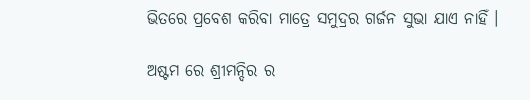ଭିତରେ ପ୍ରବେଶ କରିବା ମାତ୍ରେ ସମୁଦ୍ରର ଗର୍ଜନ ସୁଭା ଯାଏ ନାହିଁ ।

ଅଷ୍ଟମ ରେ ଶ୍ରୀମନ୍ଦିର ର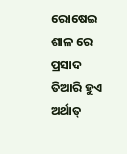ରୋଷେଇ ଶାଳ ରେ ପ୍ରସାଦ ତିଆରି ହୁଏ ଅର୍ଥାତ୍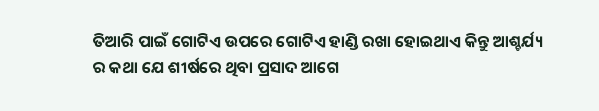ତିଆରି ପାଇଁ ଗୋଟିଏ ଉପରେ ଗୋଟିଏ ହାଣ୍ଡି ରଖା ହୋଇଥାଏ କିନ୍ତୁ ଆଶ୍ଚର୍ଯ୍ୟ ର କଥା ଯେ ଶୀର୍ଷରେ ଥିବା ପ୍ରସାଦ ଆଗେ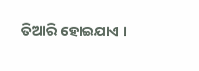ତିଆରି ହୋଇଯାଏ ।